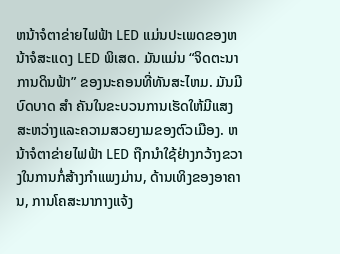ຫນ້າຈໍຕາຂ່າຍໄຟຟ້າ LED ແມ່ນປະເພດຂອງຫນ້າຈໍສະແດງ LED ພິເສດ. ມັນແມ່ນ “ຈິດຕະນາການດິນຟ້າ” ຂອງນະຄອນທີ່ທັນສະໄຫມ. ມັນມີບົດບາດ ສຳ ຄັນໃນຂະບວນການເຮັດໃຫ້ມີແສງສະຫວ່າງແລະຄວາມສວຍງາມຂອງຕົວເມືອງ. ຫນ້າຈໍຕາຂ່າຍໄຟຟ້າ LED ຖືກນໍາໃຊ້ຢ່າງກວ້າງຂວາງໃນການກໍ່ສ້າງກໍາແພງມ່ານ, ດ້ານເທິງຂອງອາຄານ, ການໂຄສະນາກາງແຈ້ງ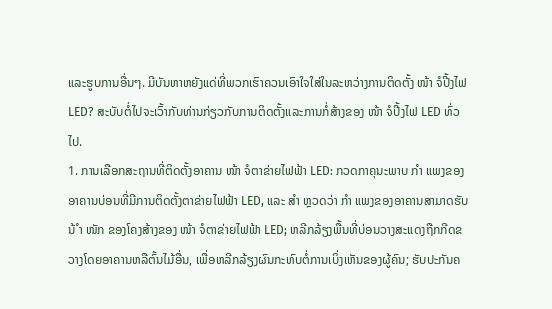ແລະຮູບການອື່ນໆ. ມີບັນຫາຫຍັງແດ່ທີ່ພວກເຮົາຄວນເອົາໃຈໃສ່ໃນລະຫວ່າງການຕິດຕັ້ງ ໜ້າ ຈໍປີ້ງໄຟ LED? ສະບັບຕໍ່ໄປຈະເວົ້າກັບທ່ານກ່ຽວກັບການຕິດຕັ້ງແລະການກໍ່ສ້າງຂອງ ໜ້າ ຈໍປີ້ງໄຟ LED ທົ່ວໄປ.
1. ການເລືອກສະຖານທີ່ຕິດຕັ້ງອາຄານ ໜ້າ ຈໍຕາຂ່າຍໄຟຟ້າ LED: ກວດກາຄຸນະພາບ ກຳ ແພງຂອງອາຄານບ່ອນທີ່ມີການຕິດຕັ້ງຕາຂ່າຍໄຟຟ້າ LED, ແລະ ສຳ ຫຼວດວ່າ ກຳ ແພງຂອງອາຄານສາມາດຮັບນ້ ຳ ໜັກ ຂອງໂຄງສ້າງຂອງ ໜ້າ ຈໍຕາຂ່າຍໄຟຟ້າ LED; ຫລີກລ້ຽງພື້ນທີ່ບ່ອນວາງສະແດງຖືກກີດຂວາງໂດຍອາຄານຫລືຕົ້ນໄມ້ອື່ນ, ເພື່ອຫລີກລ້ຽງຜົນກະທົບຕໍ່ການເບິ່ງເຫັນຂອງຜູ້ຄົນ; ຮັບປະກັນຄ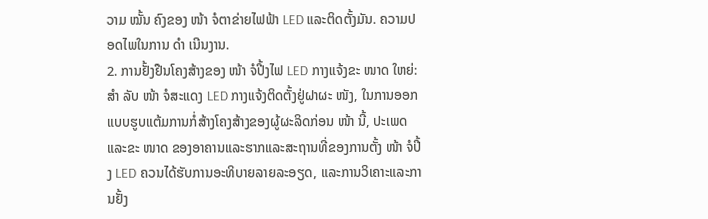ວາມ ໝັ້ນ ຄົງຂອງ ໜ້າ ຈໍຕາຂ່າຍໄຟຟ້າ LED ແລະຕິດຕັ້ງມັນ. ຄວາມປອດໄພໃນການ ດຳ ເນີນງານ.
2. ການຢັ້ງຢືນໂຄງສ້າງຂອງ ໜ້າ ຈໍປີ້ງໄຟ LED ກາງແຈ້ງຂະ ໜາດ ໃຫຍ່: ສຳ ລັບ ໜ້າ ຈໍສະແດງ LED ກາງແຈ້ງຕິດຕັ້ງຢູ່ຝາຜະ ໜັງ, ໃນການອອກແບບຮູບແຕ້ມການກໍ່ສ້າງໂຄງສ້າງຂອງຜູ້ຜະລິດກ່ອນ ໜ້າ ນີ້, ປະເພດແລະຂະ ໜາດ ຂອງອາຄານແລະຮາກແລະສະຖານທີ່ຂອງການຕັ້ງ ໜ້າ ຈໍປີ້ງ LED ຄວນໄດ້ຮັບການອະທິບາຍລາຍລະອຽດ, ແລະການວິເຄາະແລະການຢັ້ງ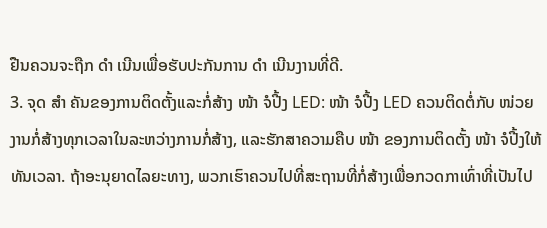ຢືນຄວນຈະຖືກ ດຳ ເນີນເພື່ອຮັບປະກັນການ ດຳ ເນີນງານທີ່ດີ.
3. ຈຸດ ສຳ ຄັນຂອງການຕິດຕັ້ງແລະກໍ່ສ້າງ ໜ້າ ຈໍປີ້ງ LED: ໜ້າ ຈໍປີ້ງ LED ຄວນຕິດຕໍ່ກັບ ໜ່ວຍ ງານກໍ່ສ້າງທຸກເວລາໃນລະຫວ່າງການກໍ່ສ້າງ, ແລະຮັກສາຄວາມຄືບ ໜ້າ ຂອງການຕິດຕັ້ງ ໜ້າ ຈໍປີ້ງໃຫ້ທັນເວລາ. ຖ້າອະນຸຍາດໄລຍະທາງ, ພວກເຮົາຄວນໄປທີ່ສະຖານທີ່ກໍ່ສ້າງເພື່ອກວດກາເທົ່າທີ່ເປັນໄປ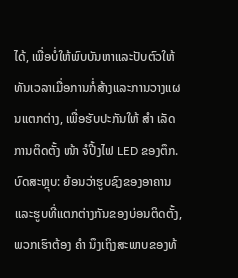ໄດ້, ເພື່ອບໍ່ໃຫ້ພົບບັນຫາແລະປັບຕົວໃຫ້ທັນເວລາເມື່ອການກໍ່ສ້າງແລະການວາງແຜນແຕກຕ່າງ, ເພື່ອຮັບປະກັນໃຫ້ ສຳ ເລັດການຕິດຕັ້ງ ໜ້າ ຈໍປີ້ງໄຟ LED ຂອງຕຶກ.
ບົດສະຫຼຸບ: ຍ້ອນວ່າຮູບຊົງຂອງອາຄານແລະຮູບທີ່ແຕກຕ່າງກັນຂອງບ່ອນຕິດຕັ້ງ, ພວກເຮົາຕ້ອງ ຄຳ ນຶງເຖິງສະພາບຂອງທ້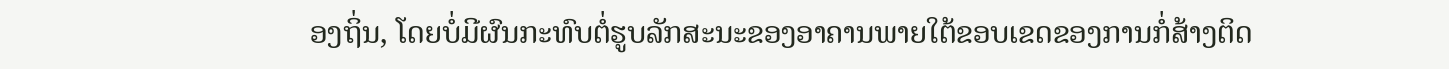ອງຖິ່ນ, ໂດຍບໍ່ມີຜົນກະທົບຕໍ່ຮູບລັກສະນະຂອງອາຄານພາຍໃຕ້ຂອບເຂດຂອງການກໍ່ສ້າງຕິດ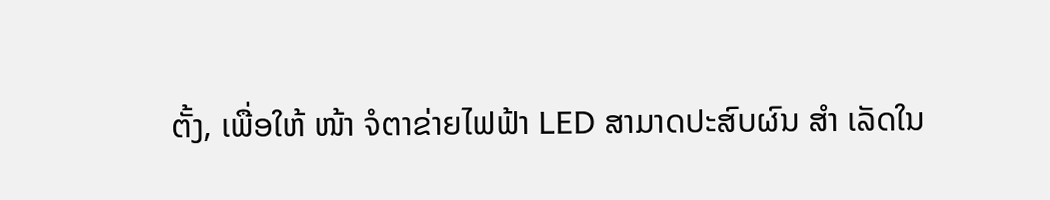ຕັ້ງ, ເພື່ອໃຫ້ ໜ້າ ຈໍຕາຂ່າຍໄຟຟ້າ LED ສາມາດປະສົບຜົນ ສຳ ເລັດໃນ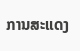ການສະແດງ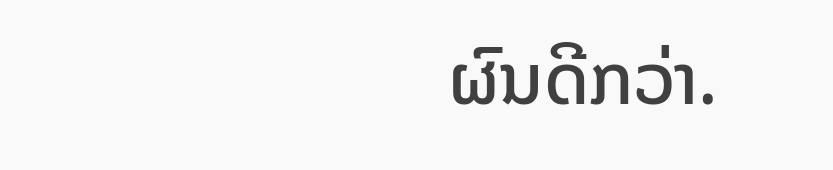ຜົນດີກວ່າ.